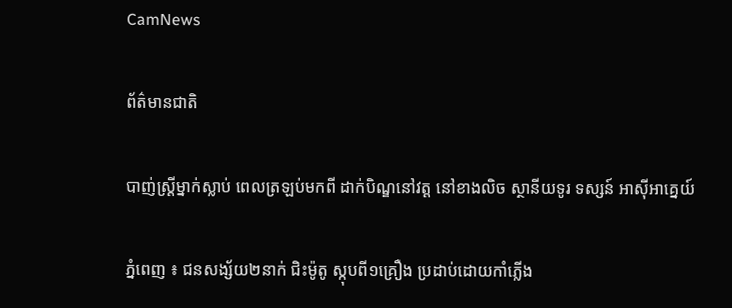CamNews

ព័ត៌មានជាតិ

បាញ់ស្ដ្រីម្នាក់ស្លាប់ ពេលត្រឡប់មកពី ដាក់បិណ្ឌនៅវត្ដ នៅខាងលិច ស្ថានីយទូរ ទស្សន៍ អាស៊ីអាគ្នេយ៍

ភ្នំពេញ ៖ ជនសង្ស័យ២នាក់ ជិះម៉ូតូ ស្កុបពី១គ្រឿង ប្រដាប់ដោយកាំភ្លើង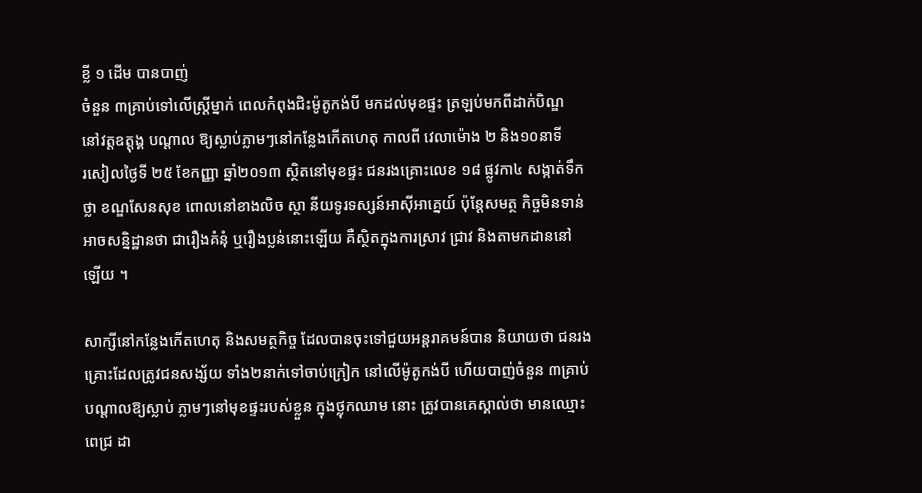ខ្លី ១ ដើម បានបាញ់
ចំនួន ៣គ្រាប់ទៅលើស្ដ្រីម្នាក់ ពេលកំពុងជិះម៉ូតូកង់បី មកដល់មុខផ្ទះ ត្រឡប់មកពីដាក់បិណ្ឌ
នៅវត្ដឧត្ដុង្គ បណ្ដាល ឱ្យស្លាប់ភ្លាមៗនៅកន្លែងកើតហេតុ កាលពី វេលាម៉ោង ២ និង១០នាទី
រសៀលថ្ងៃទី ២៥ ខែកញ្ញា ឆ្នាំ២០១៣ ស្ថិតនៅមុខផ្ទះ ជនរងគ្រោះលេខ ១៨ ផ្លូវកា៤ សង្កាត់ទឹក
ថ្លា ខណ្ឌសែនសុខ ពោលនៅខាងលិច ស្ថា នីយទូរទស្សន៍អាស៊ីអាគ្នេយ៍ ប៉ុន្ដែសមត្ថ កិច្ចមិនទាន់
អាចសន្និដ្ឋានថា ជារឿងគំនុំ ឬរឿងប្លន់នោះឡើយ គឺស្ថិតក្នុងការស្រាវ ជ្រាវ និងតាមកដាននៅ
ឡើយ ។

សាក្សីនៅកន្លែងកើតហេតុ និងសមត្ថកិច្ច ដែលបានចុះទៅជួយអន្ដរាគមន៍បាន និយាយថា ជនរង
គ្រោះដែលត្រូវជនសង្ស័យ ទាំង២នាក់ទៅចាប់ក្រៀក នៅលើម៉ូតូកង់បី ហើយបាញ់ចំនួន ៣គ្រាប់
បណ្ដាលឱ្យស្លាប់ ភ្លាមៗនៅមុខផ្ទះរបស់ខ្លួន ក្នុងថ្លុកឈាម នោះ ត្រូវបានគេស្គាល់ថា មានឈ្មោះ
ពេជ្រ ដា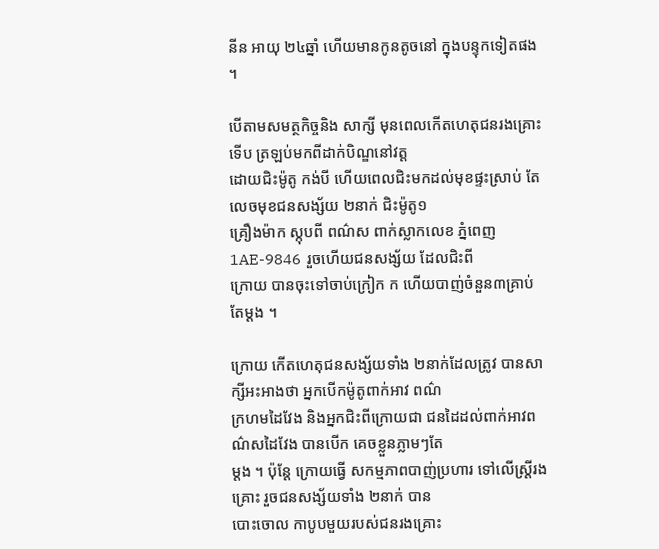នីន អាយុ ២៤ឆ្នាំ ហើយមានកូនតូចនៅ ក្នុងបន្ទុកទៀតផង ។

បើតាមសមត្ថកិច្ចនិង សាក្សី មុនពេលកើតហេតុជនរងគ្រោះទើប ត្រឡប់មកពីដាក់បិណ្ឌនៅវត្ដ
ដោយជិះម៉ូតូ កង់បី ហើយពេលជិះមកដល់មុខផ្ទះស្រាប់ តែលេចមុខជនសង្ស័យ ២នាក់ ជិះម៉ូតូ១
គ្រឿងម៉ាក ស្កុបពី ពណ៌ស ពាក់ស្លាកលេខ ភ្នំពេញ 1AE-9846  រួចហើយជនសង្ស័យ ដែលជិះពី
ក្រោយ បានចុះទៅចាប់ក្រៀក ក ហើយបាញ់ចំនួន៣គ្រាប់តែម្ដង ។

ក្រោយ កើតហេតុជនសង្ស័យទាំង ២នាក់ដែលត្រូវ បានសាក្សីអះអាងថា អ្នកបើកម៉ូតូពាក់អាវ ពណ៌
ក្រហមដៃវែង និងអ្នកជិះពីក្រោយជា ជនដៃដល់ពាក់អាវពណ៌សដៃវែង បានបើក គេចខ្លួនភ្លាមៗតែ
ម្ដង ។ ប៉ុន្ដែ ក្រោយធ្វើ សកម្មភាពបាញ់ប្រហារ ទៅលើស្ដ្រីរងគ្រោះ រួចជនសង្ស័យទាំង ២នាក់ បាន
បោះចោល កាបូបមួយរបស់ជនរងគ្រោះ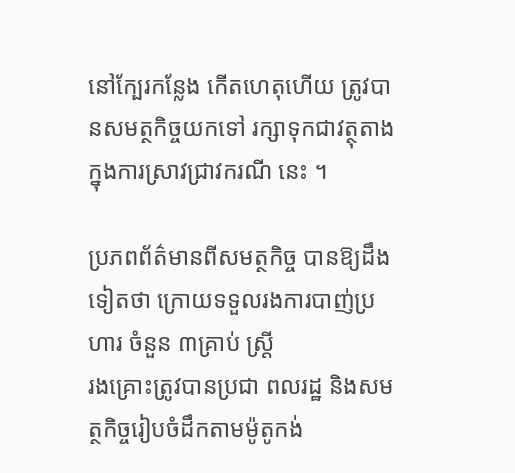នៅក្បែរកន្លែង កើតហេតុហើយ ត្រូវបានសមត្ថកិច្ចយកទៅ រក្សាទុកជាវត្ថុតាងក្នុងការស្រាវជ្រាវករណី នេះ ។

ប្រភពព័ត៌មានពីសមត្ថកិច្ច បានឱ្យដឹង ទៀតថា ក្រោយទទួលរងការបាញ់ប្រហារ ចំនួន ៣គ្រាប់ ស្ដ្រី
រងគ្រោះត្រូវបានប្រជា ពលរដ្ឋ និងសមត្ថកិច្ចរៀបចំដឹកតាមម៉ូតូកង់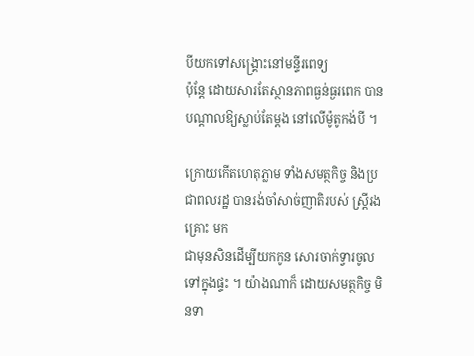បីយកទៅសង្គ្រោះនៅមន្ទីរពេទ្យ
ប៉ុន្ដែ ដោយសារតែស្ថានភាពធ្ងន់ធ្ងរពេក បាន បណ្ដាលឱ្យស្លាប់តែម្ដង នៅលើម៉ូតូកង់បី ។

ក្រោយកើតហេតុភ្លាម ទាំងសមត្ថកិច្ច និងប្រជាពលរដ្ឋ បានរង់ចាំសាច់ញាតិរបស់ ស្ដ្រីរងគ្រោះ មក
ជាមុនសិនដើម្បីយកកូន សោរចាក់ទ្វារចូលទៅក្នុងផ្ទះ ។ យ៉ាងណាក៏ ដោយសមត្ថកិច្ច មិនទា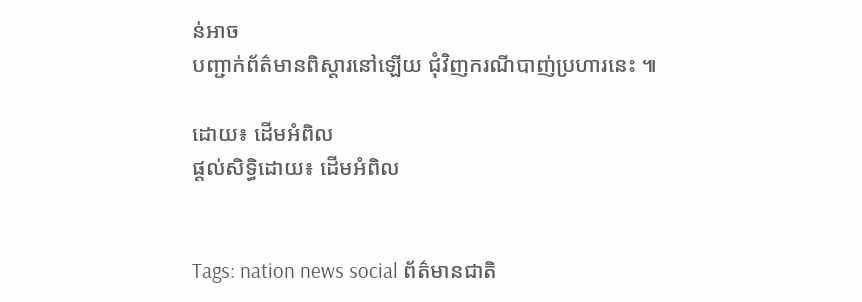ន់អាច
បញ្ជាក់ព័ត៌មានពិស្ដារនៅឡើយ ជុំវិញករណីបាញ់ប្រហារនេះ ៕

ដោយ៖ ដើមអំពិល
ផ្តល់សិទ្ធិដោយ៖ ដើមអំពិល


Tags: nation news social ព័ត៌មានជាតិ